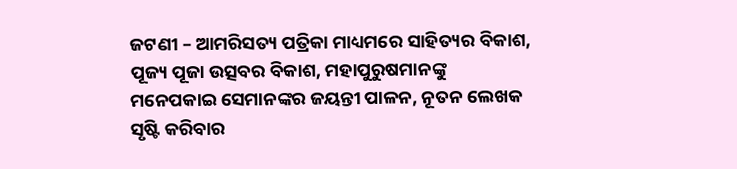ଜଟଣୀ – ଆମରିସତ୍ୟ ପତ୍ରିକା ମାଧ୍ୟମରେ ସାହିତ୍ୟର ବିକାଶ, ପୂଜ୍ୟ ପୂଜା ଉତ୍ସବର ବିକାଶ, ମହାପୁରୁଷମାନଙ୍କୁ ମନେପକାଇ ସେମାନଙ୍କର ଜୟନ୍ତୀ ପାଳନ, ନୂତନ ଲେଖକ ସୃଷ୍ଟି କରିବାର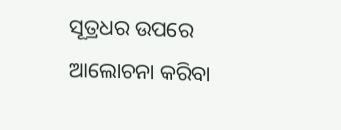ସୂତ୍ରଧର ଉପରେ ଆଲୋଚନା କରିବା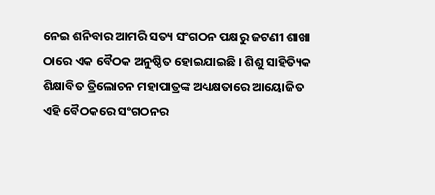ନେଇ ଶନିବାର ଆମରି ସତ୍ୟ ସଂଗଠନ ପକ୍ଷରୁ ଜଟଣୀ ଶାଖା ଠାରେ ଏକ ବୈଠକ ଅନୁଷ୍ଠିତ ହୋଇଯାଇଛି । ଶିଶୁ ସାହିତ୍ୟିକ ଶିକ୍ଷାବିତ ତ୍ରିଲୋଚନ ମହାପାତ୍ରଙ୍କ ଅଧ୍ୟକ୍ଷତାରେ ଆୟୋଜିତ ଏହି ବୈଠକରେ ସଂଗଠନର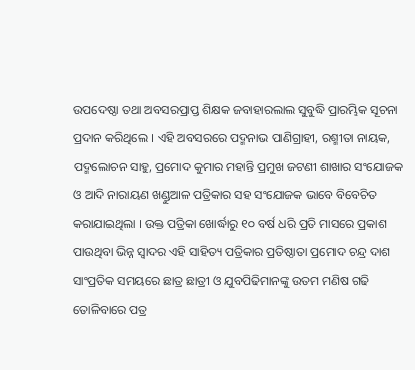ଉପଦେଷ୍ଠା ତଥା ଅବସରପ୍ରାପ୍ତ ଶିକ୍ଷକ ଜବାହାରଲାଲ ସୁବୁଦ୍ଧି ପ୍ରାରମ୍ଭିକ ସୂଚନା ପ୍ରଦାନ କରିଥିଲେ । ଏହି ଅବସରରେ ପଦ୍ମନାଭ ପାଣିଗ୍ରାହୀ, ରଶ୍ମୀତା ନାୟକ, ପଦ୍ମଲୋଚନ ସାହୁ, ପ୍ରମୋଦ କୁମାର ମହାନ୍ତି ପ୍ରମୁଖ ଜଟଣୀ ଶାଖାର ସଂଯୋଜକ ଓ ଆଦି ନାରାୟଣ ଖଣ୍ଡୁଆଳ ପତ୍ରିକାର ସହ ସଂଯୋଜକ ଭାବେ ବିବେଚିତ କରାଯାଇଥିଲା । ଉକ୍ତ ପତ୍ରିକା ଖୋର୍ଦ୍ଧାରୁ ୧୦ ବର୍ଷ ଧରି ପ୍ରତି ମାସରେ ପ୍ରକାଶ ପାଉଥିବା ଭିନ୍ନ ସ୍ୱାଦର ଏହି ସାହିତ୍ୟ ପତ୍ରିକାର ପ୍ରତିଷ୍ଠାତା ପ୍ରମୋଦ ଚନ୍ଦ୍ର ଦାଶ ସାଂପ୍ରତିକ ସମୟରେ ଛାତ୍ର ଛାତ୍ରୀ ଓ ଯୁବପିଢିମାନଙ୍କୁ ଉତମ ମଣିଷ ଗଢି ତୋଳିବାରେ ପତ୍ର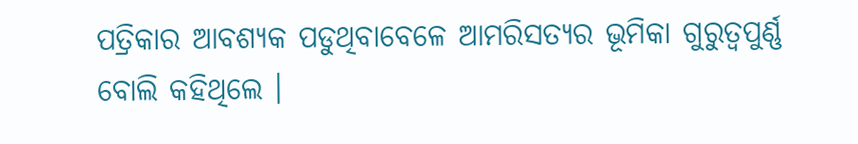ପତ୍ରିକାର ଆବଶ୍ୟକ ପଡୁଥିବାବେଳେ ଆମରିସତ୍ୟର ଭୂମିକା ଗୁରୁତ୍ୱପୁର୍ଣ୍ଣ ବୋଲି କହିଥିଲେ ।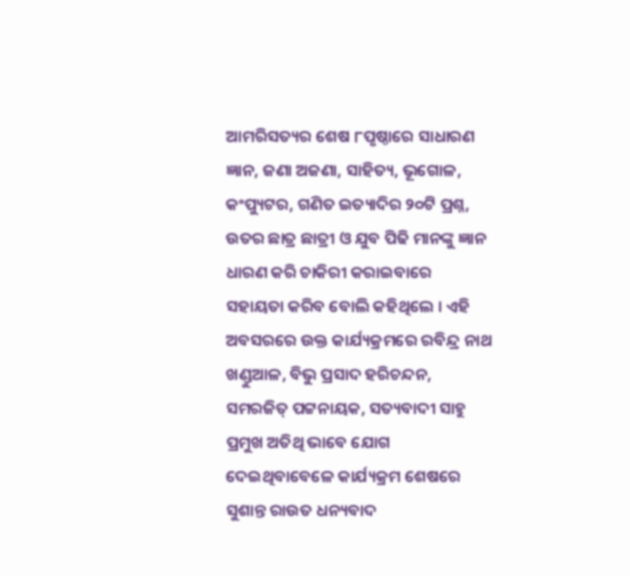ଆମରିସତ୍ୟର ଶେଷ ୮ପୃଷ୍ଠାରେ ସାଧାରଣ ଜ୍ଞାନ, ଜଣା ଅଜଣା, ସାହିତ୍ୟ, ଭୂଗୋଳ, କଂପ୍ୟୁଟର, ଗଣିତ ଇତ୍ୟାଦିର ୨୦ଟି ପ୍ରଶ୍ନ, ଉତର ଛାତ୍ର ଛାତ୍ରୀ ଓ ଯୁବ ପିଢି ମାନଙ୍କୁ ଜ୍ଞାନ ଧାରଣ କରି ଚାକିରୀ କରାଇବାରେ ସହାୟତା କରିବ ବୋଲି କହିଥିଲେ । ଏହି ଅବସରରେ ଉକ୍ତ କାର୍ଯ୍ୟକ୍ରମରେ ରବିନ୍ଦ୍ର ନାଥ ଖଣ୍ଡୁଆଳ, ବିଭୁ ପ୍ରସାଦ ହରିଚନ୍ଦନ, ସମରଜିତ୍ ପଟ୍ଟନାୟକ, ସତ୍ୟବାଦୀ ସାହୁ ପ୍ରମୁଖ ଅତିଥି ଭାବେ ଯୋଗ ଦେଇଥିବାବେଳେ କାର୍ଯ୍ୟକ୍ରମ ଶେଷରେ ସୁଶାନ୍ତ ରାଉତ ଧନ୍ୟବାଦ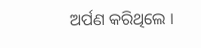ଅର୍ପଣ କରିଥିଲେ ।